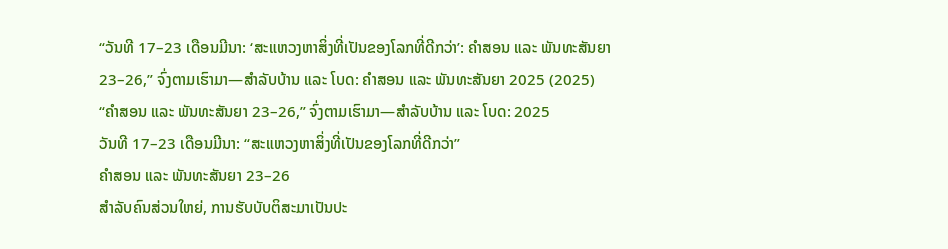“ວັນທີ 17–23 ເດືອນມີນາ: ‘ສະແຫວງຫາສິ່ງທີ່ເປັນຂອງໂລກທີ່ດີກວ່າ’: ຄຳສອນ ແລະ ພັນທະສັນຍາ 23–26,” ຈົ່ງຕາມເຮົາມາ—ສຳລັບບ້ານ ແລະ ໂບດ: ຄຳສອນ ແລະ ພັນທະສັນຍາ 2025 (2025)
“ຄຳສອນ ແລະ ພັນທະສັນຍາ 23–26,” ຈົ່ງຕາມເຮົາມາ—ສຳລັບບ້ານ ແລະ ໂບດ: 2025
ວັນທີ 17–23 ເດືອນມີນາ: “ສະແຫວງຫາສິ່ງທີ່ເປັນຂອງໂລກທີ່ດີກວ່າ”
ຄຳສອນ ແລະ ພັນທະສັນຍາ 23–26
ສຳລັບຄົນສ່ວນໃຫຍ່, ການຮັບບັບຕິສະມາເປັນປະ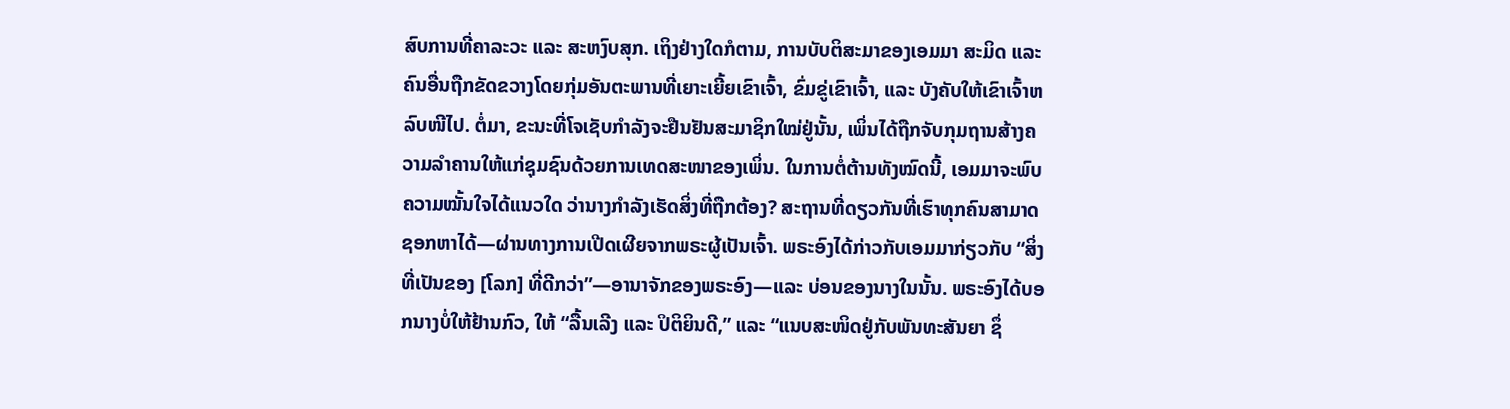ສົບການທີ່ຄາລະວະ ແລະ ສະຫງົບສຸກ. ເຖິງຢ່າງໃດກໍຕາມ, ການບັບຕິສະມາຂອງເອມມາ ສະມິດ ແລະ ຄົນອື່ນຖືກຂັດຂວາງໂດຍກຸ່ມອັນຕະພານທີ່ເຍາະເຍີ້ຍເຂົາເຈົ້າ, ຂົ່ມຂູ່ເຂົາເຈົ້າ, ແລະ ບັງຄັບໃຫ້ເຂົາເຈົ້າຫລົບໜີໄປ. ຕໍ່ມາ, ຂະນະທີ່ໂຈເຊັບກຳລັງຈະຢືນຢັນສະມາຊິກໃໝ່ຢູ່ນັ້ນ, ເພິ່ນໄດ້ຖືກຈັບກຸມຖານສ້າງຄວາມລຳຄານໃຫ້ແກ່ຊຸມຊົນດ້ວຍການເທດສະໜາຂອງເພິ່ນ. ໃນການຕໍ່ຕ້ານທັງໝົດນີ້, ເອມມາຈະພົບຄວາມໝັ້ນໃຈໄດ້ແນວໃດ ວ່ານາງກຳລັງເຮັດສິ່ງທີ່ຖືກຕ້ອງ? ສະຖານທີ່ດຽວກັນທີ່ເຮົາທຸກຄົນສາມາດຊອກຫາໄດ້—ຜ່ານທາງການເປີດເຜີຍຈາກພຣະຜູ້ເປັນເຈົ້າ. ພຣະອົງໄດ້ກ່າວກັບເອມມາກ່ຽວກັບ “ສິ່ງທີ່ເປັນຂອງ [ໂລກ] ທີ່ດີກວ່າ”—ອານາຈັກຂອງພຣະອົງ—ແລະ ບ່ອນຂອງນາງໃນນັ້ນ. ພຣະອົງໄດ້ບອກນາງບໍ່ໃຫ້ຢ້ານກົວ, ໃຫ້ “ລື້ນເລີງ ແລະ ປິຕິຍິນດີ,” ແລະ “ແນບສະໜິດຢູ່ກັບພັນທະສັນຍາ ຊຶ່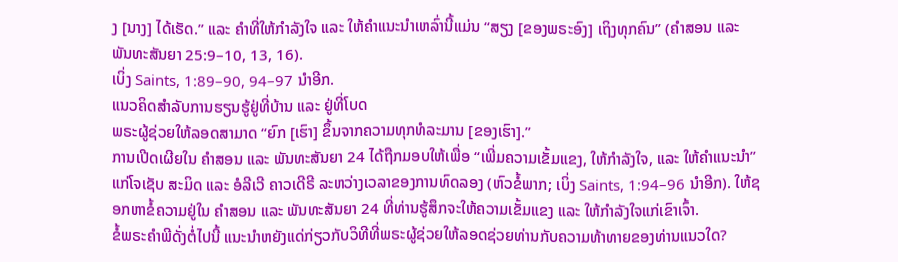ງ [ນາງ] ໄດ້ເຮັດ.” ແລະ ຄຳທີ່ໃຫ້ກຳລັງໃຈ ແລະ ໃຫ້ຄຳແນະນຳເຫລົ່ານີ້ແມ່ນ “ສຽງ [ຂອງພຣະອົງ] ເຖິງທຸກຄົນ” (ຄຳສອນ ແລະ ພັນທະສັນຍາ 25:9–10, 13, 16).
ເບິ່ງ Saints, 1:89–90, 94–97 ນຳອີກ.
ແນວຄິດສຳລັບການຮຽນຮູ້ຢູ່ທີ່ບ້ານ ແລະ ຢູ່ທີ່ໂບດ
ພຣະຜູ້ຊ່ວຍໃຫ້ລອດສາມາດ “ຍົກ [ເຮົາ] ຂຶ້ນຈາກຄວາມທຸກທໍລະມານ [ຂອງເຮົາ].”
ການເປີດເຜີຍໃນ ຄຳສອນ ແລະ ພັນທະສັນຍາ 24 ໄດ້ຖືກມອບໃຫ້ເພື່ອ “ເພີ່ມຄວາມເຂັ້ມແຂງ, ໃຫ້ກຳລັງໃຈ, ແລະ ໃຫ້ຄຳແນະນຳ” ແກ່ໂຈເຊັບ ສະມິດ ແລະ ອໍລີເວີ ຄາວເດີຣີ ລະຫວ່າງເວລາຂອງການທົດລອງ (ຫົວຂໍ້ພາກ; ເບິ່ງ Saints, 1:94–96 ນຳອີກ). ໃຫ້ຊອກຫາຂໍ້ຄວາມຢູ່ໃນ ຄຳສອນ ແລະ ພັນທະສັນຍາ 24 ທີ່ທ່ານຮູ້ສຶກຈະໃຫ້ຄວາມເຂັ້ມແຂງ ແລະ ໃຫ້ກຳລັງໃຈແກ່ເຂົາເຈົ້າ.
ຂໍ້ພຣະຄຳພີດັ່ງຕໍ່ໄປນີ້ ແນະນຳຫຍັງແດ່ກ່ຽວກັບວິທີທີ່ພຣະຜູ້ຊ່ວຍໃຫ້ລອດຊ່ວຍທ່ານກັບຄວາມທ້າທາຍຂອງທ່ານແນວໃດ?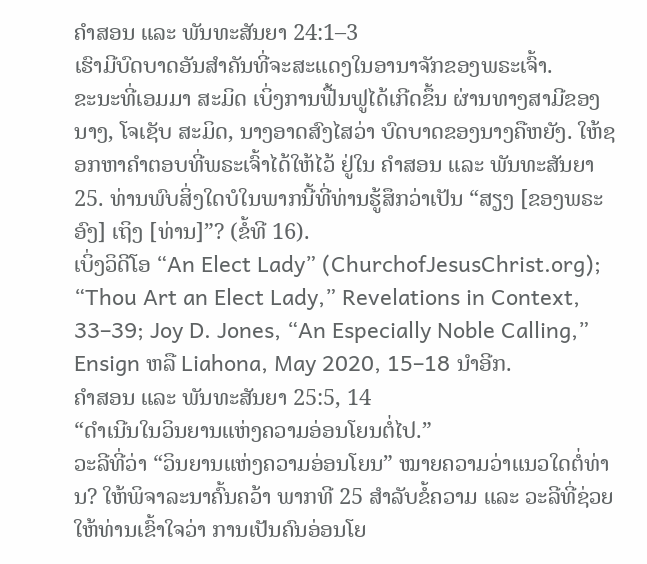ຄຳສອນ ແລະ ພັນທະສັນຍາ 24:1–3
ເຮົາມີບົດບາດອັນສຳຄັນທີ່ຈະສະແດງໃນອານາຈັກຂອງພຣະເຈົ້າ.
ຂະນະທີ່ເອມມາ ສະມິດ ເບິ່ງການຟື້ນຟູໄດ້ເກີດຂຶ້ນ ຜ່ານທາງສາມີຂອງນາງ, ໂຈເຊັບ ສະມິດ, ນາງອາດສົງໄສວ່າ ບົດບາດຂອງນາງຄືຫຍັງ. ໃຫ້ຊອກຫາຄຳຕອບທີ່ພຣະເຈົ້າໄດ້ໃຫ້ໄວ້ ຢູ່ໃນ ຄຳສອນ ແລະ ພັນທະສັນຍາ 25. ທ່ານພົບສິ່ງໃດບໍໃນພາກນີ້ທີ່ທ່ານຮູ້ສຶກວ່າເປັນ “ສຽງ [ຂອງພຣະອົງ] ເຖິງ [ທ່ານ]”? (ຂໍ້ທີ 16).
ເບິ່ງວິດີໂອ “An Elect Lady” (ChurchofJesusChrist.org); “Thou Art an Elect Lady,” Revelations in Context, 33–39; Joy D. Jones, “An Especially Noble Calling,” Ensign ຫລື Liahona, May 2020, 15–18 ນຳອີກ.
ຄຳສອນ ແລະ ພັນທະສັນຍາ 25:5, 14
“ດຳເນີນໃນວິນຍານແຫ່ງຄວາມອ່ອນໂຍນຕໍ່ໄປ.”
ວະລີທີ່ວ່າ “ວິນຍານແຫ່ງຄວາມອ່ອນໂຍນ” ໝາຍຄວາມວ່າແນວໃດຕໍ່ທ່ານ? ໃຫ້ພິຈາລະນາຄົ້ນຄວ້າ ພາກທີ 25 ສຳລັບຂໍ້ຄວາມ ແລະ ວະລີທີ່ຊ່ວຍໃຫ້ທ່ານເຂົ້າໃຈວ່າ ການເປັນຄົນອ່ອນໂຍ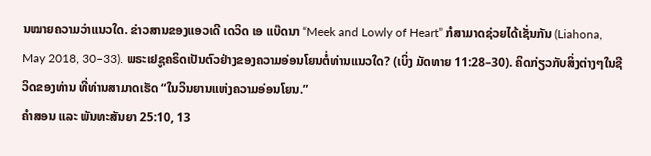ນໝາຍຄວາມວ່າແນວໃດ. ຂ່າວສານຂອງແອວເດີ ເດວິດ ເອ ແບ໊ດນາ “Meek and Lowly of Heart” ກໍສາມາດຊ່ວຍໄດ້ເຊັ່ນກັນ (Liahona, May 2018, 30–33). ພຣະເຢຊູຄຣິດເປັນຕົວຢ່າງຂອງຄວາມອ່ອນໂຍນຕໍ່ທ່ານແນວໃດ? (ເບິ່ງ ມັດທາຍ 11:28–30). ຄິດກ່ຽວກັບສິ່ງຕ່າງໆໃນຊີວິດຂອງທ່ານ ທີ່ທ່ານສາມາດເຮັດ “ໃນວິນຍານແຫ່ງຄວາມອ່ອນໂຍນ.”
ຄຳສອນ ແລະ ພັນທະສັນຍາ 25:10, 13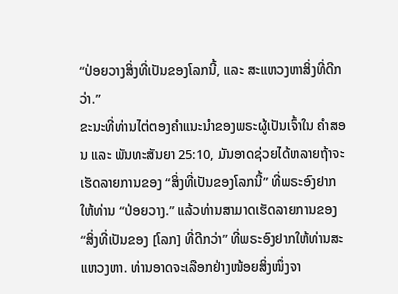“ປ່ອຍວາງສິ່ງທີ່ເປັນຂອງໂລກນີ້, ແລະ ສະແຫວງຫາສິ່ງທີ່ດີກວ່າ.”
ຂະນະທີ່ທ່ານໄຕ່ຕອງຄຳແນະນຳຂອງພຣະຜູ້ເປັນເຈົ້າໃນ ຄຳສອນ ແລະ ພັນທະສັນຍາ 25:10, ມັນອາດຊ່ວຍໄດ້ຫລາຍຖ້າຈະເຮັດລາຍການຂອງ “ສິ່ງທີ່ເປັນຂອງໂລກນີ້” ທີ່ພຣະອົງຢາກໃຫ້ທ່ານ “ປ່ອຍວາງ.” ແລ້ວທ່ານສາມາດເຮັດລາຍການຂອງ “ສິ່ງທີ່ເປັນຂອງ [ໂລກ] ທີ່ດີກວ່າ” ທີ່ພຣະອົງຢາກໃຫ້ທ່ານສະແຫວງຫາ. ທ່ານອາດຈະເລືອກຢ່າງໜ້ອຍສິ່ງໜຶ່ງຈາ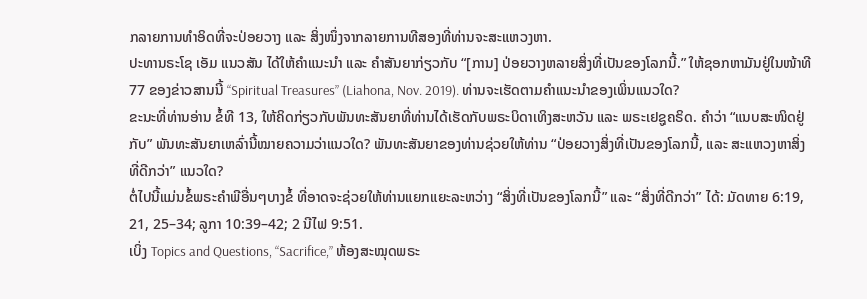ກລາຍການທຳອິດທີ່ຈະປ່ອຍວາງ ແລະ ສິ່ງໜຶ່ງຈາກລາຍການທີສອງທີ່ທ່ານຈະສະແຫວງຫາ.
ປະທານຣະໂຊ ເອັມ ແນວສັນ ໄດ້ໃຫ້ຄຳແນະນຳ ແລະ ຄຳສັນຍາກ່ຽວກັບ “[ການ] ປ່ອຍວາງຫລາຍສິ່ງທີ່ເປັນຂອງໂລກນີ້.” ໃຫ້ຊອກຫາມັນຢູ່ໃນໜ້າທີ 77 ຂອງຂ່າວສານນີ້ “Spiritual Treasures” (Liahona, Nov. 2019). ທ່ານຈະເຮັດຕາມຄຳແນະນຳຂອງເພິ່ນແນວໃດ?
ຂະນະທີ່ທ່ານອ່ານ ຂໍ້ທີ 13, ໃຫ້ຄິດກ່ຽວກັບພັນທະສັນຍາທີ່ທ່ານໄດ້ເຮັດກັບພຣະບິດາເທິງສະຫວັນ ແລະ ພຣະເຢຊູຄຣິດ. ຄຳວ່າ “ແນບສະໜິດຢູ່ກັບ” ພັນທະສັນຍາເຫລົ່ານີ້ໝາຍຄວາມວ່າແນວໃດ? ພັນທະສັນຍາຂອງທ່ານຊ່ວຍໃຫ້ທ່ານ “ປ່ອຍວາງສິ່ງທີ່ເປັນຂອງໂລກນີ້, ແລະ ສະແຫວງຫາສິ່ງທີ່ດີກວ່າ” ແນວໃດ?
ຕໍ່ໄປນີ້ແມ່ນຂໍ້ພຣະຄຳພີອື່ນໆບາງຂໍ້ ທີ່ອາດຈະຊ່ວຍໃຫ້ທ່ານແຍກແຍະລະຫວ່າງ “ສິ່ງທີ່ເປັນຂອງໂລກນີ້” ແລະ “ສິ່ງທີ່ດີກວ່າ” ໄດ້: ມັດທາຍ 6:19, 21, 25–34; ລູກາ 10:39–42; 2 ນີໄຟ 9:51.
ເບິ່ງ Topics and Questions, “Sacrifice,” ຫ້ອງສະໝຸດພຣະ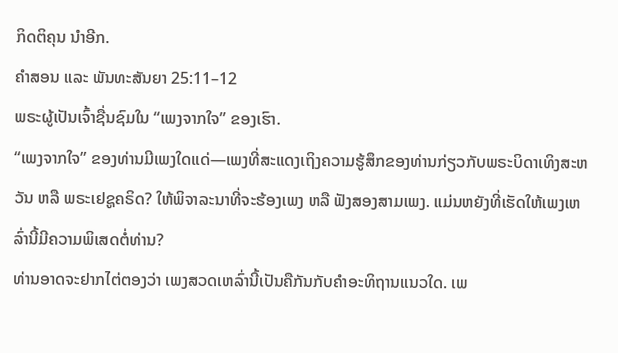ກິດຕິຄຸນ ນຳອີກ.
ຄຳສອນ ແລະ ພັນທະສັນຍາ 25:11–12
ພຣະຜູ້ເປັນເຈົ້າຊື່ນຊົມໃນ “ເພງຈາກໃຈ” ຂອງເຮົາ.
“ເພງຈາກໃຈ” ຂອງທ່ານມີເພງໃດແດ່—ເພງທີ່ສະແດງເຖິງຄວາມຮູ້ສຶກຂອງທ່ານກ່ຽວກັບພຣະບິດາເທິງສະຫວັນ ຫລື ພຣະເຢຊູຄຣິດ? ໃຫ້ພິຈາລະນາທີ່ຈະຮ້ອງເພງ ຫລື ຟັງສອງສາມເພງ. ແມ່ນຫຍັງທີ່ເຮັດໃຫ້ເພງເຫລົ່ານີ້ມີຄວາມພິເສດຕໍ່ທ່ານ?
ທ່ານອາດຈະຢາກໄຕ່ຕອງວ່າ ເພງສວດເຫລົ່ານີ້ເປັນຄືກັນກັບຄຳອະທິຖານແນວໃດ. ເພ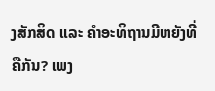ງສັກສິດ ແລະ ຄຳອະທິຖານມີຫຍັງທີ່ຄືກັນ? ເພງ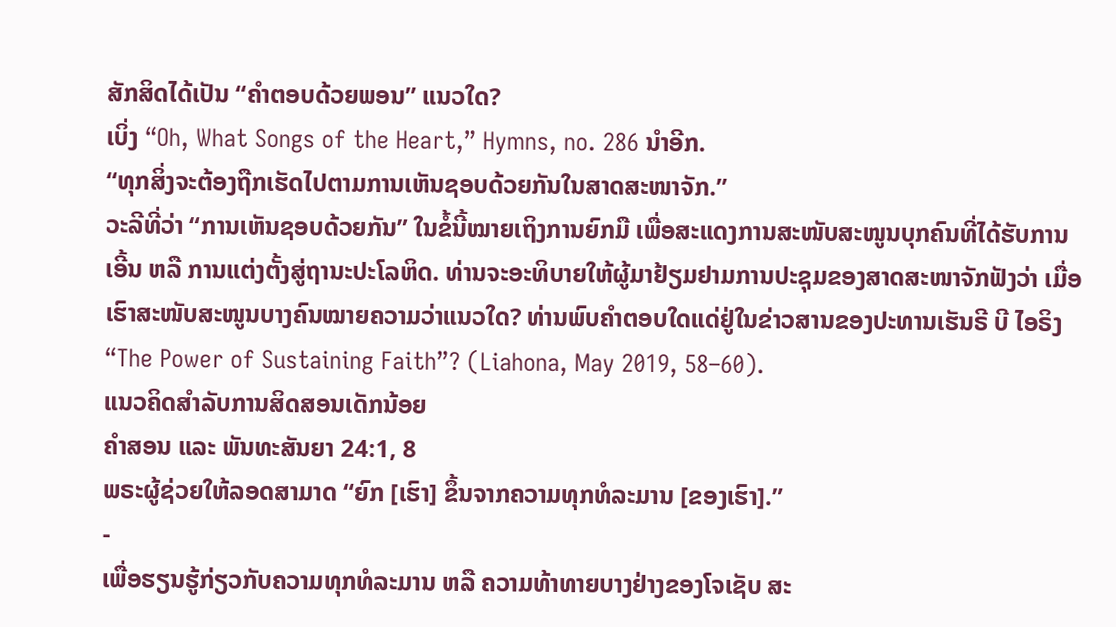ສັກສິດໄດ້ເປັນ “ຄຳຕອບດ້ວຍພອນ” ແນວໃດ?
ເບິ່ງ “Oh, What Songs of the Heart,” Hymns, no. 286 ນຳອີກ.
“ທຸກສິ່ງຈະຕ້ອງຖືກເຮັດໄປຕາມການເຫັນຊອບດ້ວຍກັນໃນສາດສະໜາຈັກ.”
ວະລີທີ່ວ່າ “ການເຫັນຊອບດ້ວຍກັນ” ໃນຂໍ້ນີ້ໝາຍເຖິງການຍົກມື ເພື່ອສະແດງການສະໜັບສະໜູນບຸກຄົນທີ່ໄດ້ຮັບການເອີ້ນ ຫລື ການແຕ່ງຕັ້ງສູ່ຖານະປະໂລຫິດ. ທ່ານຈະອະທິບາຍໃຫ້ຜູ້ມາຢ້ຽມຢາມການປະຊຸມຂອງສາດສະໜາຈັກຟັງວ່າ ເມື່ອເຮົາສະໜັບສະໜູນບາງຄົນໝາຍຄວາມວ່າແນວໃດ? ທ່ານພົບຄຳຕອບໃດແດ່ຢູ່ໃນຂ່າວສານຂອງປະທານເຮັນຣີ ບີ ໄອຣິງ “The Power of Sustaining Faith”? (Liahona, May 2019, 58–60).
ແນວຄິດສຳລັບການສິດສອນເດັກນ້ອຍ
ຄຳສອນ ແລະ ພັນທະສັນຍາ 24:1, 8
ພຣະຜູ້ຊ່ວຍໃຫ້ລອດສາມາດ “ຍົກ [ເຮົາ] ຂຶ້ນຈາກຄວາມທຸກທໍລະມານ [ຂອງເຮົາ].”
-
ເພື່ອຮຽນຮູ້ກ່ຽວກັບຄວາມທຸກທໍລະມານ ຫລື ຄວາມທ້າທາຍບາງຢ່າງຂອງໂຈເຊັບ ສະ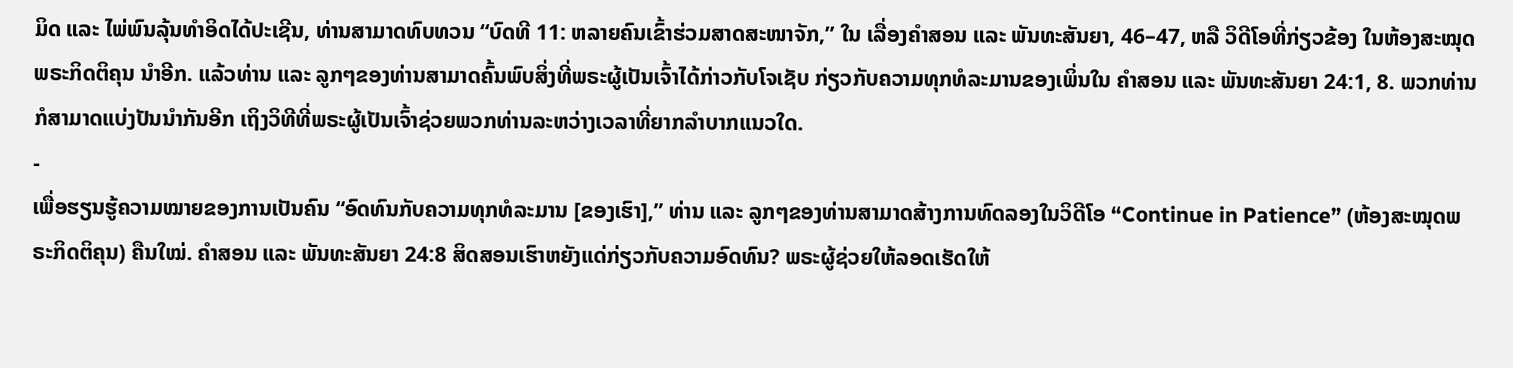ມິດ ແລະ ໄພ່ພົນລຸ້ນທຳອິດໄດ້ປະເຊີນ, ທ່ານສາມາດທົບທວນ “ບົດທີ 11: ຫລາຍຄົນເຂົ້າຮ່ວມສາດສະໜາຈັກ,” ໃນ ເລື່ອງຄຳສອນ ແລະ ພັນທະສັນຍາ, 46–47, ຫລື ວິດີໂອທີ່ກ່ຽວຂ້ອງ ໃນຫ້ອງສະໝຸດພຣະກິດຕິຄຸນ ນຳອີກ. ແລ້ວທ່ານ ແລະ ລູກໆຂອງທ່ານສາມາດຄົ້ນພົບສິ່ງທີ່ພຣະຜູ້ເປັນເຈົ້າໄດ້ກ່າວກັບໂຈເຊັບ ກ່ຽວກັບຄວາມທຸກທໍລະມານຂອງເພິ່ນໃນ ຄຳສອນ ແລະ ພັນທະສັນຍາ 24:1, 8. ພວກທ່ານກໍສາມາດແບ່ງປັນນຳກັນອີກ ເຖິງວິທີທີ່ພຣະຜູ້ເປັນເຈົ້າຊ່ວຍພວກທ່ານລະຫວ່າງເວລາທີ່ຍາກລຳບາກແນວໃດ.
-
ເພື່ອຮຽນຮູ້ຄວາມໝາຍຂອງການເປັນຄົນ “ອົດທົນກັບຄວາມທຸກທໍລະມານ [ຂອງເຮົາ],” ທ່ານ ແລະ ລູກໆຂອງທ່ານສາມາດສ້າງການທົດລອງໃນວິດີໂອ “Continue in Patience” (ຫ້ອງສະໝຸດພຣະກິດຕິຄຸນ) ຄືນໃໝ່. ຄຳສອນ ແລະ ພັນທະສັນຍາ 24:8 ສິດສອນເຮົາຫຍັງແດ່ກ່ຽວກັບຄວາມອົດທົນ? ພຣະຜູ້ຊ່ວຍໃຫ້ລອດເຮັດໃຫ້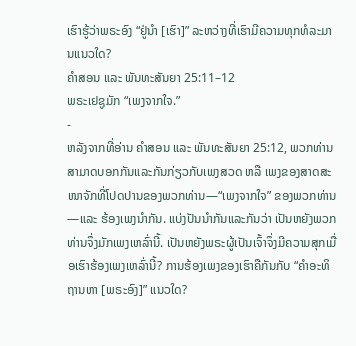ເຮົາຮູ້ວ່າພຣະອົງ “ຢູ່ນຳ [ເຮົາ]” ລະຫວ່າງທີ່ເຮົາມີຄວາມທຸກທໍລະມານແນວໃດ?
ຄຳສອນ ແລະ ພັນທະສັນຍາ 25:11–12
ພຣະເຢຊູມັກ “ເພງຈາກໃຈ.”
-
ຫລັງຈາກທີ່ອ່ານ ຄຳສອນ ແລະ ພັນທະສັນຍາ 25:12, ພວກທ່ານສາມາດບອກກັນແລະກັນກ່ຽວກັບເພງສວດ ຫລື ເພງຂອງສາດສະໜາຈັກທີ່ໂປດປານຂອງພວກທ່ານ—“ເພງຈາກໃຈ” ຂອງພວກທ່ານ—ແລະ ຮ້ອງເພງນຳກັນ. ແບ່ງປັນນຳກັນແລະກັນວ່າ ເປັນຫຍັງພວກທ່ານຈຶ່ງມັກເພງເຫລົ່ານີ້. ເປັນຫຍັງພຣະຜູ້ເປັນເຈົ້າຈຶ່ງມີຄວາມສຸກເມື່ອເຮົາຮ້ອງເພງເຫລົ່ານີ້? ການຮ້ອງເພງຂອງເຮົາຄືກັນກັບ “ຄຳອະທິຖານຫາ [ພຣະອົງ]” ແນວໃດ?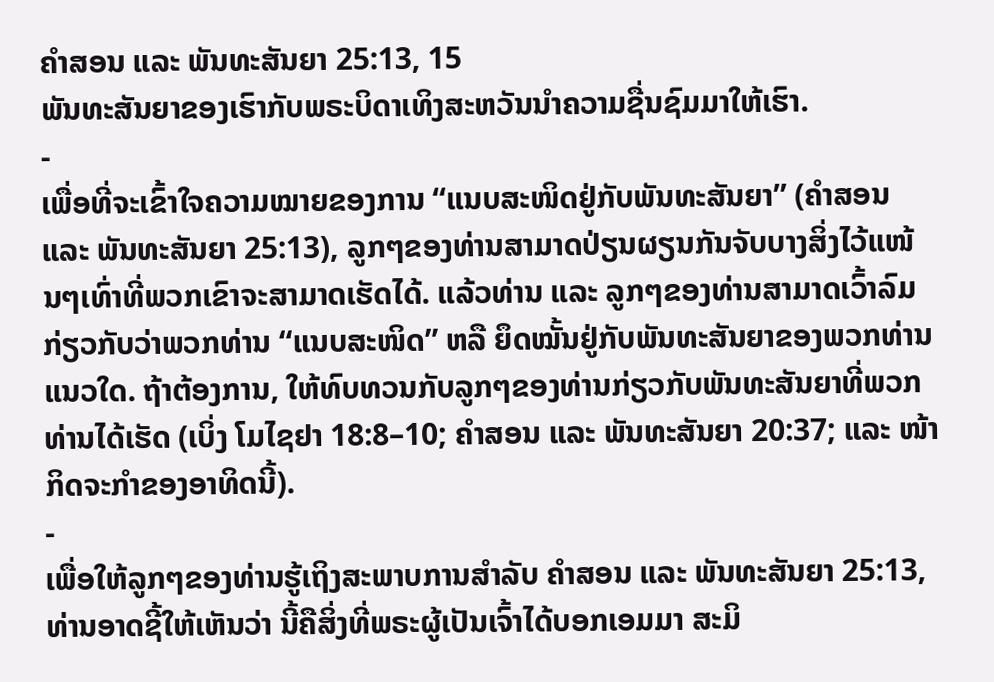ຄຳສອນ ແລະ ພັນທະສັນຍາ 25:13, 15
ພັນທະສັນຍາຂອງເຮົາກັບພຣະບິດາເທິງສະຫວັນນຳຄວາມຊື່ນຊົມມາໃຫ້ເຮົາ.
-
ເພື່ອທີ່ຈະເຂົ້າໃຈຄວາມໝາຍຂອງການ “ແນບສະໜິດຢູ່ກັບພັນທະສັນຍາ” (ຄຳສອນ ແລະ ພັນທະສັນຍາ 25:13), ລູກໆຂອງທ່ານສາມາດປ່ຽນຜຽນກັນຈັບບາງສິ່ງໄວ້ແໜ້ນໆເທົ່າທີ່ພວກເຂົາຈະສາມາດເຮັດໄດ້. ແລ້ວທ່ານ ແລະ ລູກໆຂອງທ່ານສາມາດເວົ້າລົມກ່ຽວກັບວ່າພວກທ່ານ “ແນບສະໜິດ” ຫລື ຍຶດໝັ້ນຢູ່ກັບພັນທະສັນຍາຂອງພວກທ່ານແນວໃດ. ຖ້າຕ້ອງການ, ໃຫ້ທົບທວນກັບລູກໆຂອງທ່ານກ່ຽວກັບພັນທະສັນຍາທີ່ພວກທ່ານໄດ້ເຮັດ (ເບິ່ງ ໂມໄຊຢາ 18:8–10; ຄຳສອນ ແລະ ພັນທະສັນຍາ 20:37; ແລະ ໜ້າກິດຈະກຳຂອງອາທິດນີ້).
-
ເພື່ອໃຫ້ລູກໆຂອງທ່ານຮູ້ເຖິງສະພາບການສຳລັບ ຄຳສອນ ແລະ ພັນທະສັນຍາ 25:13, ທ່ານອາດຊີ້ໃຫ້ເຫັນວ່າ ນີ້ຄືສິ່ງທີ່ພຣະຜູ້ເປັນເຈົ້າໄດ້ບອກເອມມາ ສະມິ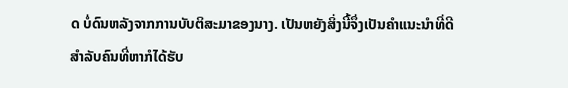ດ ບໍ່ດົນຫລັງຈາກການບັບຕິສະມາຂອງນາງ. ເປັນຫຍັງສິ່ງນີ້ຈຶ່ງເປັນຄຳແນະນຳທີ່ດີສຳລັບຄົນທີ່ຫາກໍໄດ້ຮັບ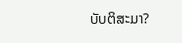ບັບຕິສະມາ?